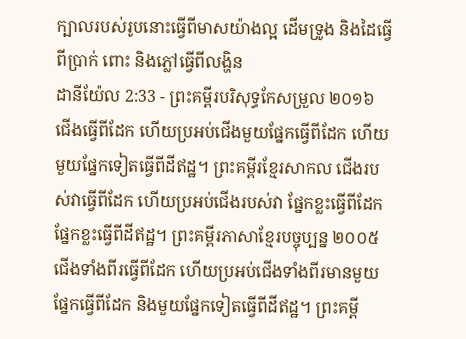ក្បាលរបស់រូបនោះធ្វើពីមាសយ៉ាងល្អ ដើមទ្រូង និងដៃធ្វើពីប្រាក់ ពោះ និងភ្លៅធ្វើពីលង្ហិន
ដានីយ៉ែល 2:33 - ព្រះគម្ពីរបរិសុទ្ធកែសម្រួល ២០១៦ ជើងធ្វើពីដែក ហើយប្រអប់ជើងមួយផ្នែកធ្វើពីដែក ហើយមួយផ្នែកទៀតធ្វើពីដីឥដ្ឋ។ ព្រះគម្ពីរខ្មែរសាកល ជើងរបស់វាធ្វើពីដែក ហើយប្រអប់ជើងរបស់វា ផ្នែកខ្លះធ្វើពីដែក ផ្នែកខ្លះធ្វើពីដីឥដ្ឋ។ ព្រះគម្ពីរភាសាខ្មែរបច្ចុប្បន្ន ២០០៥ ជើងទាំងពីរធ្វើពីដែក ហើយប្រអប់ជើងទាំងពីរមានមួយផ្នែកធ្វើពីដែក និងមួយផ្នែកទៀតធ្វើពីដីឥដ្ឋ។ ព្រះគម្ពី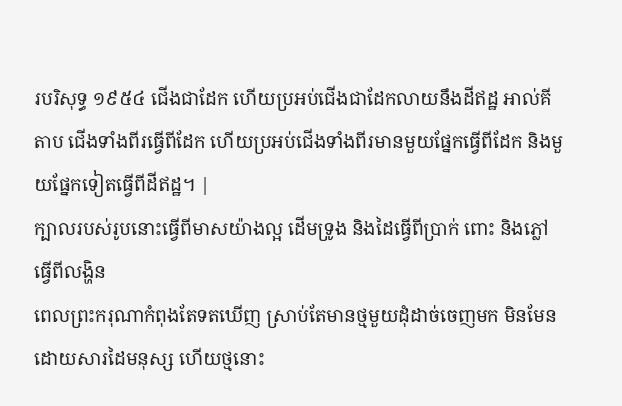របរិសុទ្ធ ១៩៥៤ ជើងជាដែក ហើយប្រអប់ជើងជាដែកលាយនឹងដីឥដ្ឋ អាល់គីតាប ជើងទាំងពីរធ្វើពីដែក ហើយប្រអប់ជើងទាំងពីរមានមួយផ្នែកធ្វើពីដែក និងមួយផ្នែកទៀតធ្វើពីដីឥដ្ឋ។ |
ក្បាលរបស់រូបនោះធ្វើពីមាសយ៉ាងល្អ ដើមទ្រូង និងដៃធ្វើពីប្រាក់ ពោះ និងភ្លៅធ្វើពីលង្ហិន
ពេលព្រះករុណាកំពុងតែទតឃើញ ស្រាប់តែមានថ្មមួយដុំដាច់ចេញមក មិនមែនដោយសារដៃមនុស្ស ហើយថ្មនោះ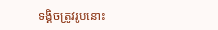ទង្គិចត្រូវរូបនោះ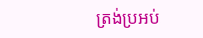ត្រង់ប្រអប់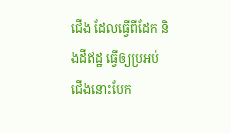ជើង ដែលធ្វើពីដែក និងដីឥដ្ឋ ធ្វើឲ្យប្រអប់ជើងនោះបែក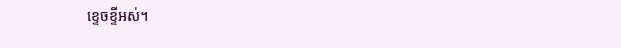ខ្ទេចខ្ទីអស់។